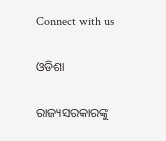Connect with us

ଓଡିଶା

ରାଜ୍ୟସରକାରଙ୍କୁ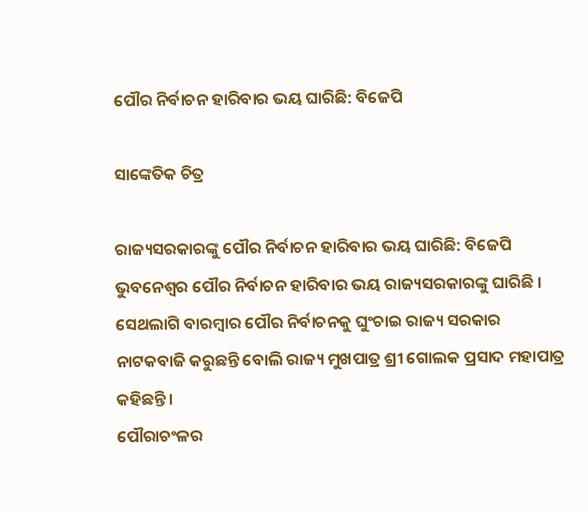ପୌର ନିର୍ବାଚନ ହାରିବାର ଭୟ ଘାରିଛି: ବିଜେପି

ସାଙ୍କେତିକ ଚିତ୍ର

ରାଜ୍ୟସରକାରଙ୍କୁ ପୌର ନିର୍ବାଚନ ହାରିବାର ଭୟ ଘାରିଛି: ବିଜେପି
ଭୁବନେଶ୍ୱର ପୌର ନିର୍ବାଚନ ହାରିବାର ଭୟ ରାଜ୍ୟସରକାରଙ୍କୁ ଘାରିଛି । ସେଥଲାଗି ବାରମ୍ବାର ପୌର ନିର୍ବାଚନକୁ ଘୁଂଚାଇ ରାଜ୍ୟ ସରକାର ନାଟକବାଜି କରୁଛନ୍ତି ବୋଲି ରାଜ୍ୟ ମୁଖପାତ୍ର ଶ୍ରୀ ଗୋଲକ ପ୍ରସାଦ ମହାପାତ୍ର କହିଛନ୍ତି ।
ପୌରାଚଂଳର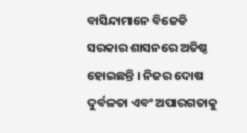ବାସିନ୍ଦାମାନେ ବିଜେଡି ସରକାର ଶାସନରେ ଅତିଷ୍ଠ ହୋଇଛନ୍ତି । ନିଜର ଦୋଷ ଦୁର୍ବଳତା ଏବଂ ଅପାରଗତାକୁ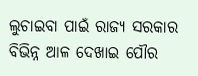ଲୁଚାଇବା ପାଇଁ ରାଜ୍ୟ ସରକାର ବିଭିନ୍ନ ଆଳ ଦେଖାଇ ପୌର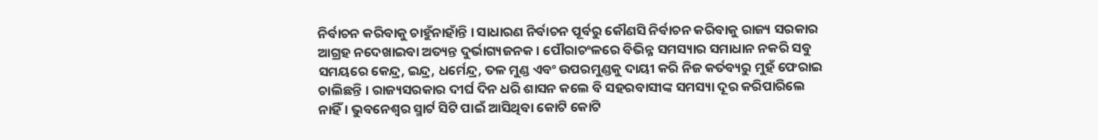ନିର୍ବାଚନ କରିବାକୁ ଚାହୁଁନାହାଁନ୍ତି । ସାଧାରଣ ନିର୍ବାଚନ ପୂର୍ବରୁ କୌଣସି ନିର୍ବାଚନ କରିବାକୁ ରାଜ୍ୟ ସରକାର ଆଗ୍ରହ ନଦେଖାଇବା ଅତ୍ୟନ୍ତ ଦୁର୍ଭାଗ୍ୟଜନକ । ପୌରାଚଂଳରେ ବିଭିନ୍ନ ସମସ୍ୟାର ସମାଧାନ ନକରି ସବୁ ସମୟରେ କେନ୍ଦ୍ର, ଇନ୍ଦ୍ର, ଧର୍ମେନ୍ଦ୍ର, ତଳ ମୁଣ୍ଡ ଏବଂ ଉପରମୁଣ୍ଡକୁ ଦାୟୀ କରି ନିଜ କର୍ତବ୍ୟରୁ ମୁହଁ ଫେରାଇ ଚାଲିଛନ୍ତି । ରାଜ୍ୟସରକାର ଦୀର୍ଘ ଦିନ ଧରି ଶାସନ କଲେ ବି ସହରବାସୀଙ୍କ ସମସ୍ୟା ଦୂର କରିପାରିଲେ ନାହିଁ । ଭୁବନେଶ୍ୱର ସ୍ମାର୍ଟ ସିଟି ପାଇଁ ଆସିଥିବା କୋଟି କୋଟି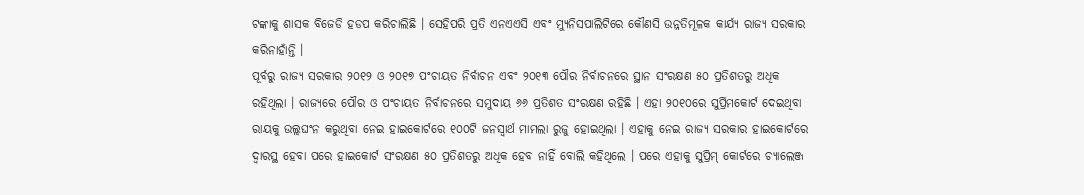ଟଙ୍କାକୁ ଶାସକ ବିଜେଡି ହଡପ କରିଚାଲିଛି । ସେହିପରି ପ୍ରତି ଏନଏଏସି ଏବଂ ମ୍ୟୁନିସପାଲିଟିରେ କୌଣସି ଉନ୍ନତିମୂଳକ କାର୍ଯ୍ୟ ରାଜ୍ୟ ସରକାର କରିନାହାଁନ୍ତି ।
ପୂର୍ବରୁ ରାଜ୍ୟ ସରକାର ୨୦୧୨ ଓ ୨୦୧୭ ପଂଚାୟତ ନିର୍ବାଚନ ଏବଂ ୨୦୧୩ ପୌର ନିର୍ବାଚନରେ ସ୍ଥାନ ସଂରକ୍ଷଣ ୫୦ ପ୍ରତିଶତରୁ ଅଧିକ ରହିଥିଲା । ରାଜ୍ୟରେ ପୌର ଓ ପଂଚାୟତ ନିର୍ବାଚନରେ ସମୁଦାୟ ୬୬ ପ୍ରତିଶତ ସଂରକ୍ଷଣ ରହିଛି । ଏହା ୨୦୧୦ରେ ସୁର୍ପ୍ରିମକୋର୍ଟ ଦେଇଥିବା ରାୟକୁ ଉଲ୍ଲଘଂନ କରୁଥିବା ନେଇ ହାଇକୋର୍ଟରେ ୧୦୦ଟି ଜନସ୍ୱାର୍ଥ ମାମଲା ରୁଜୁ ହୋଇଥିଲା । ଏହାକୁ ନେଇ ରାଜ୍ୟ ସରକାର ହାଇକୋର୍ଟରେ ଦ୍ୱାରସ୍ଥ ହେବା ପରେ ହାଇକୋର୍ଟ ସଂରକ୍ଷଣ ୫୦ ପ୍ରତିଶତରୁ ଅଧିକ ହେବ ନାହିଁ ବୋଲି କହିଥିଲେ । ପରେ ଏହାକୁ ସୁପ୍ରିମ୍ କୋର୍ଟରେ ଚ୍ୟାଲେଞ୍ଜ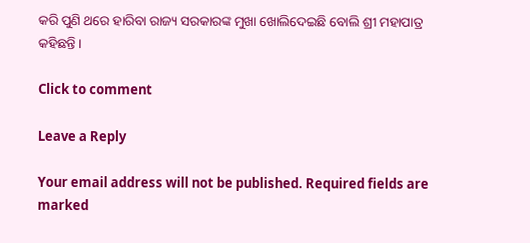କରି ପୁଣି ଥରେ ହାରିବା ରାଜ୍ୟ ସରକାରଙ୍କ ମୁଖା ଖୋଲିଦେଇଛି ବୋଲି ଶ୍ରୀ ମହାପାତ୍ର କହିଛନ୍ତି ।

Click to comment

Leave a Reply

Your email address will not be published. Required fields are marked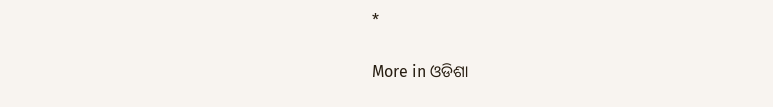*

More in ଓଡିଶା